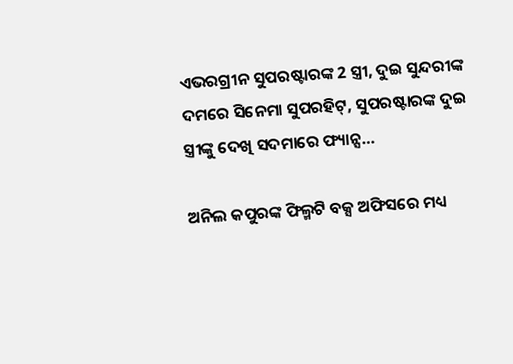ଏଭରଗ୍ରୀନ ସୁପରଷ୍ଟାରଙ୍କ 2 ସ୍ତ୍ରୀ, ଦୁଇ ସୁନ୍ଦରୀଙ୍କ ଦମରେ ସିନେମା ସୁପରହିଟ୍, ସୁପରଷ୍ଟାରଙ୍କ ଦୁଇ ସ୍ତ୍ରୀଙ୍କୁ ଦେଖି ସଦମାରେ ଫ୍ୟାନ୍ସ…

ଅନିଲ କପୁରଙ୍କ ଫିଲ୍ମଟି ବକ୍ସ ଅଫିସରେ ମଧ୍ୟ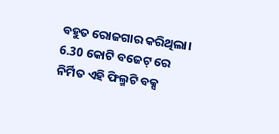ବହୁତ ରୋଜଗାର କରିଥିଲା। 6.30 କୋଟି ବଜେଟ୍ ରେ ନିର୍ମିତ ଏହି ଫିଲ୍ମଟି ବକ୍ସ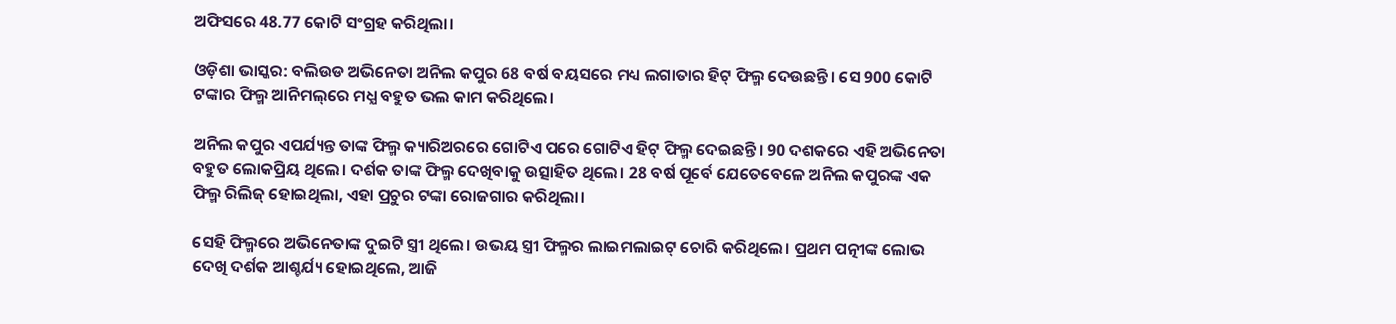ଅଫିସରେ 48.77 କୋଟି ସଂଗ୍ରହ କରିଥିଲା।

ଓଡ଼ିଶା ଭାସ୍କର: ବଲିଉଡ ଅଭିନେତା ଅନିଲ କପୁର 68 ବର୍ଷ ବୟସରେ ମଧ୍ୟ ଲଗାତାର ହିଟ୍ ଫିଲ୍ମ ଦେଉଛନ୍ତି। ସେ 900 କୋଟି ଟଙ୍କାର ଫିଲ୍ମ ଆନିମଲ୍‌ରେ ମଧ୍ଯ ବହୁତ ଭଲ କାମ କରିଥିଲେ।

ଅନିଲ କପୁର ଏପର୍ଯ୍ୟନ୍ତ ତାଙ୍କ ଫିଲ୍ମ କ୍ୟାରିଅରରେ ଗୋଟିଏ ପରେ ଗୋଟିଏ ହିଟ୍ ଫିଲ୍ମ ଦେଇଛନ୍ତି। 90 ଦଶକରେ ଏହି ଅଭିନେତା ବହୁତ ଲୋକପ୍ରିୟ ଥିଲେ। ଦର୍ଶକ ତାଙ୍କ ଫିଲ୍ମ ଦେଖିବାକୁ ଉତ୍ସାହିତ ଥିଲେ। 28 ବର୍ଷ ପୂର୍ବେ ଯେତେବେଳେ ଅନିଲ କପୁରଙ୍କ ଏକ ଫିଲ୍ମ ରିଲିଜ୍ ହୋଇଥିଲା, ଏହା ପ୍ରଚୁର ଟଙ୍କା ରୋଜଗାର କରିଥିଲା।

ସେହି ଫିଲ୍ମରେ ଅଭିନେତାଙ୍କ ଦୁଇଟି ସ୍ତ୍ରୀ ଥିଲେ। ଉଭୟ ସ୍ତ୍ରୀ ଫିଲ୍ମର ଲାଇମଲାଇଟ୍ ଚୋରି କରିଥିଲେ। ପ୍ରଥମ ପତ୍ନୀଙ୍କ ଲୋଭ ଦେଖି ଦର୍ଶକ ଆଶ୍ଚର୍ଯ୍ୟ ହୋଇଥିଲେ, ଆଜି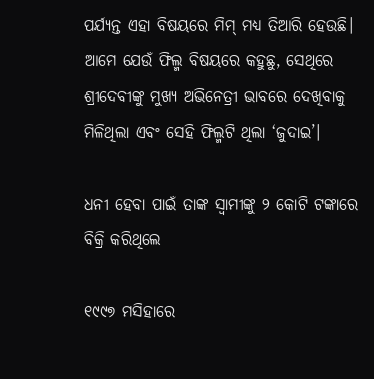ପର୍ଯ୍ୟନ୍ତ ଏହା ବିଷୟରେ ମିମ୍ ମଧ୍ୟ ତିଆରି ହେଉଛି। ଆମେ ଯେଉଁ ଫିଲ୍ମ ବିଷୟରେ କହୁଛୁ, ସେଥିରେ ଶ୍ରୀଦେବୀଙ୍କୁ ମୁଖ୍ୟ ଅଭିନେତ୍ରୀ ଭାବରେ ଦେଖିବାକୁ ମିଳିଥିଲା ଏବଂ ସେହି ଫିଲ୍ମଟି ଥିଲା ‘ଜୁଦାଇ’।

ଧନୀ ହେବା ପାଇଁ ତାଙ୍କ ସ୍ୱାମୀଙ୍କୁ ୨ କୋଟି ଟଙ୍କାରେ ବିକ୍ରି କରିଥିଲେ

୧୯୯୭ ମସିହାରେ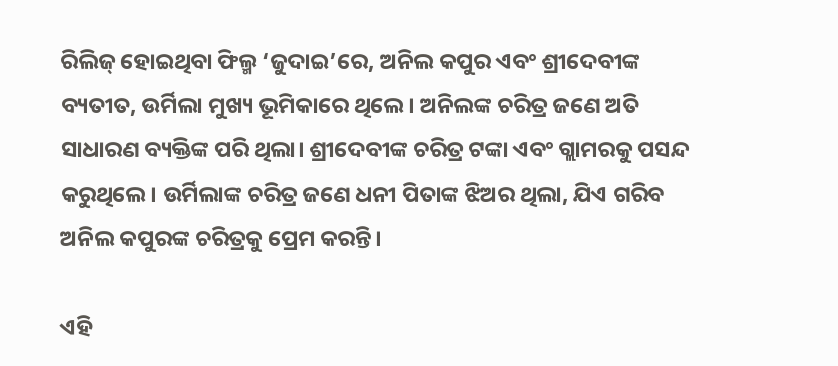ରିଲିଜ୍ ହୋଇଥିବା ଫିଲ୍ମ ‘ଜୁଦାଇ’ରେ, ଅନିଲ କପୁର ଏବଂ ଶ୍ରୀଦେବୀଙ୍କ ବ୍ୟତୀତ, ଉର୍ମିଲା ମୁଖ୍ୟ ଭୂମିକାରେ ଥିଲେ। ଅନିଲଙ୍କ ଚରିତ୍ର ଜଣେ ଅତି ସାଧାରଣ ବ୍ୟକ୍ତିଙ୍କ ପରି ଥିଲା। ଶ୍ରୀଦେବୀଙ୍କ ଚରିତ୍ର ଟଙ୍କା ଏବଂ ଗ୍ଲାମରକୁ ପସନ୍ଦ କରୁଥିଲେ। ଉର୍ମିଲାଙ୍କ ଚରିତ୍ର ଜଣେ ଧନୀ ପିତାଙ୍କ ଝିଅର ଥିଲା, ଯିଏ ଗରିବ ଅନିଲ କପୁରଙ୍କ ଚରିତ୍ରକୁ ପ୍ରେମ କରନ୍ତି।

ଏହି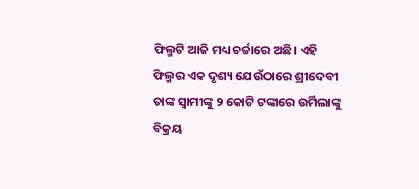ଫିଲ୍ମଟି ଆଜି ମଧ୍ୟ ଚର୍ଚ୍ଚାରେ ଅଛି। ଏହି ଫିଲ୍ମର ଏକ ଦୃଶ୍ୟ ଯେଉଁଠାରେ ଶ୍ରୀଦେବୀ ତାଙ୍କ ସ୍ୱାମୀଙ୍କୁ ୨ କୋଟି ଟଙ୍କାରେ ଉର୍ମିଲାଙ୍କୁ ବିକ୍ରୟ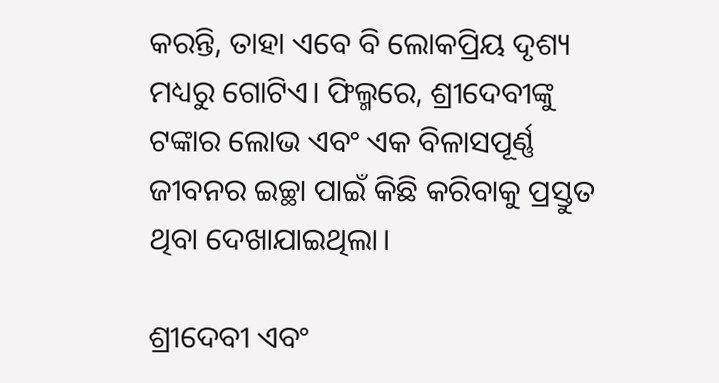କରନ୍ତି, ତାହା ଏବେ ବି ଲୋକପ୍ରିୟ ଦୃଶ୍ୟ ମଧ୍ୟରୁ ଗୋଟିଏ। ଫିଲ୍ମରେ, ଶ୍ରୀଦେବୀଙ୍କୁ ଟଙ୍କାର ଲୋଭ ଏବଂ ଏକ ବିଳାସପୂର୍ଣ୍ଣ ଜୀବନର ଇଚ୍ଛା ପାଇଁ କିଛି କରିବାକୁ ପ୍ରସ୍ତୁତ ଥିବା ଦେଖାଯାଇଥିଲା।

ଶ୍ରୀଦେବୀ ଏବଂ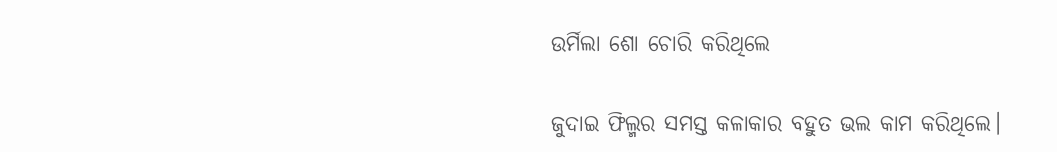ଉର୍ମିଲା ଶୋ ଚୋରି କରିଥିଲେ

ଜୁଦାଇ ଫିଲ୍ମର ସମସ୍ତ କଳାକାର ବହୁତ ଭଲ କାମ କରିଥିଲେ।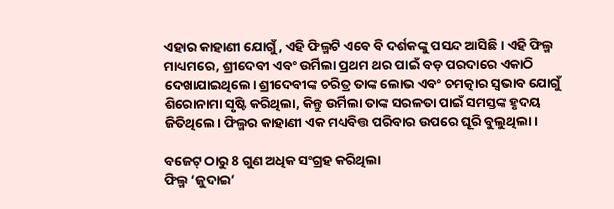ଏହାର କାହାଣୀ ଯୋଗୁଁ, ଏହି ଫିଲ୍ମଟି ଏବେ ବି ଦର୍ଶକଙ୍କୁ ପସନ୍ଦ ଆସିଛି। ଏହି ଫିଲ୍ମ ମାଧ୍ୟମରେ, ଶ୍ରୀଦେବୀ ଏବଂ ଉର୍ମିଲା ପ୍ରଥମ ଥର ପାଇଁ ବଡ଼ ପରଦାରେ ଏକାଠି ଦେଖାଯାଇଥିଲେ। ଶ୍ରୀଦେବୀଙ୍କ ଚରିତ୍ର ତାଙ୍କ ଲୋଭ ଏବଂ ଚମତ୍କାର ସ୍ୱଭାବ ଯୋଗୁଁ ଶିରୋନାମା ସୃଷ୍ଟି କରିଥିଲା, କିନ୍ତୁ ଉର୍ମିଲା ତାଙ୍କ ସରଳତା ପାଇଁ ସମସ୍ତଙ୍କ ହୃଦୟ ଜିତିଥିଲେ। ଫିଲ୍ମର କାହାଣୀ ଏକ ମଧ୍ୟବିତ୍ତ ପରିବାର ଉପରେ ଘୂରି ବୁଲୁଥିଲା।

ବଜେଟ୍ ଠାରୁ 8 ଗୁଣ ଅଧିକ ସଂଗ୍ରହ କରିଥିଲା
ଫିଲ୍ମ ‘ଜୁଦାଇ’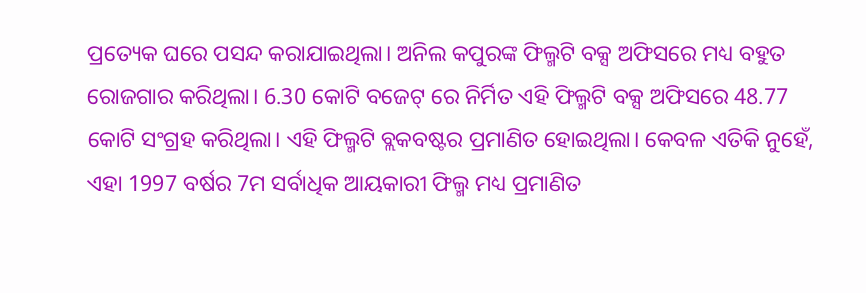ପ୍ରତ୍ୟେକ ଘରେ ପସନ୍ଦ କରାଯାଇଥିଲା। ଅନିଲ କପୁରଙ୍କ ଫିଲ୍ମଟି ବକ୍ସ ଅଫିସରେ ମଧ୍ୟ ବହୁତ ରୋଜଗାର କରିଥିଲା। 6.30 କୋଟି ବଜେଟ୍ ରେ ନିର୍ମିତ ଏହି ଫିଲ୍ମଟି ବକ୍ସ ଅଫିସରେ 48.77 କୋଟି ସଂଗ୍ରହ କରିଥିଲା। ଏହି ଫିଲ୍ମଟି ବ୍ଲକବଷ୍ଟର ପ୍ରମାଣିତ ହୋଇଥିଲା। କେବଳ ଏତିକି ନୁହେଁ, ଏହା 1997 ବର୍ଷର 7ମ ସର୍ବାଧିକ ଆୟକାରୀ ଫିଲ୍ମ ମଧ୍ୟ ପ୍ରମାଣିତ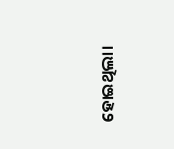ହୋଇଥିଲା।